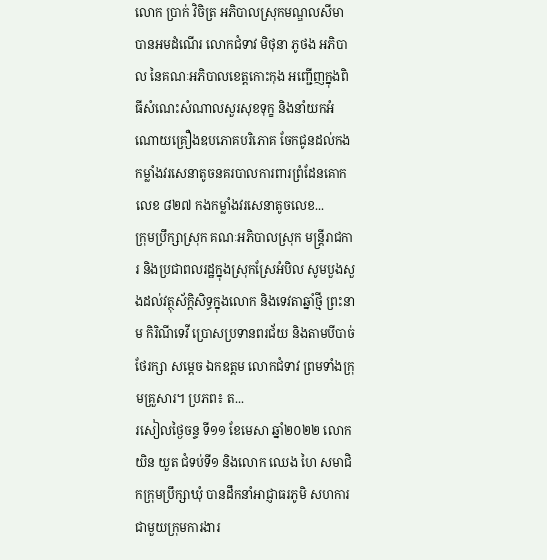លោក ប្រាក់ វិចិត្រ អភិបាលស្រុកមណ្ឌលសីមា បានអមដំណើរ លោកជំទាវ មិថុនា ភូថង អភិបាល នៃគណៈអភិបាលខេត្តកោះកុង អញ្ជើញក្នុងពិធីសំណេះសំណាលសួរសុខទុក្ខ និងនាំយកអំណោយគ្រឿងឧបភោគបរិភោគ ចែកជូនដល់កងកម្លាំងវរសេនាតូចនគរបាលការពារព្រំដែនគោកលេខ ៨២៧ កងកម្លាំងវរសេនាតូចលេខ...
ក្រុមប្រឹក្សាស្រុក គណៈអភិបាលស្រុក មន្ត្រីរាជការ និងប្រជាពលរដ្ឋក្នុងស្រុកស្រែអំបិល សូមបួងសួងដល់វត្ថុស័ក្តិសិទ្ធក្នុងលោក និងទេវតាឆ្នាំថ្មី ព្រះនាម កិរិណីទេវី ប្រោសប្រទានពរជ័យ និងតាមបីបាច់ថែរក្សា សម្ដេច ឯកឧត្តម លោកជំទាវ ព្រមទាំងក្រុមគ្រួសារ។ ប្រភព៖ ត...
រសៀលថ្ងៃចន្ទ ទី១១ ខែមេសា ឆ្នាំ២០២២ លោក យិន យួត ជំទប់ទី១ និងលោក ឈេង ហៃ សមាជិកក្រុមប្រឹក្សាឃុំ បានដឹកនាំអាជ្ញាធរភូមិ សហការជាមួយក្រុមការងារ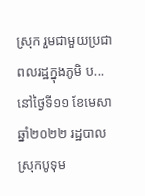ស្រុក រួមជាមួយប្រជាពលរដ្ឋក្នុងភូមិ ប...
នៅថ្ងៃទី១១ ខែមេសា ឆ្នាំ២០២២ រដ្ឋបាលស្រុកបូទុម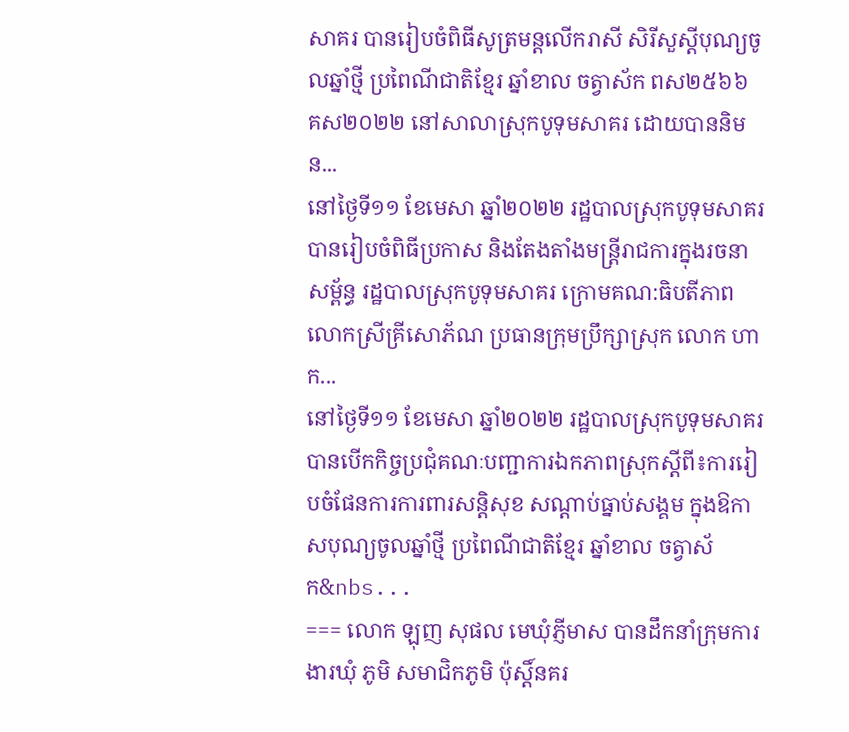សាគរ បានរៀបចំពិធីសូត្រមន្តលើករាសី សិរីសួស្តីបុណ្យចូលឆ្នាំថ្មី ប្រពៃណីជាតិខ្មែរ ឆ្នាំខាល ចត្វាស័ក ពស២៥៦៦ គស២០២២ នៅសាលាស្រុកបូទុមសាគរ ដោយបាននិមន...
នៅថ្ងៃទី១១ ខែមេសា ឆ្នាំ២០២២ រដ្ឋបាលស្រុកបូទុមសាគរបានរៀបចំពិធីប្រកាស និងតែងតាំងមន្ត្រីរាជការក្នុងរចនាសម្ព័ន្ធ រដ្ឋបាលស្រុកបូទុមសាគរ ក្រោមគណ:ធិបតីភាព លោកស្រីគ្រីសោភ័ណ ប្រធានក្រុមប្រឹក្សាស្រុក លោក ហាក...
នៅថ្ងៃទី១១ ខែមេសា ឆ្នាំ២០២២ រដ្ឋបាលស្រុកបូទុមសាគរបានបើកកិច្ចប្រជុំគណៈបញ្ជាការឯកភាពស្រុកស្ដីពី៖ការរៀបចំផែនការការពារសន្តិសុខ សណ្ដាប់ធ្នាប់សង្គម ក្នុងឱកាសបុណ្យចូលឆ្នាំថ្មី ប្រពៃណីជាតិខ្មែរ ឆ្នាំខាល ចត្វាស័ក&nbs...
=== លោក ឡុញ សុផល មេឃុំភ្ញីមាស បានដឹកនាំក្រុមការងារឃុំ ភូមិ សមាជិកភូមិ ប៉ុស្តិ៍នគរ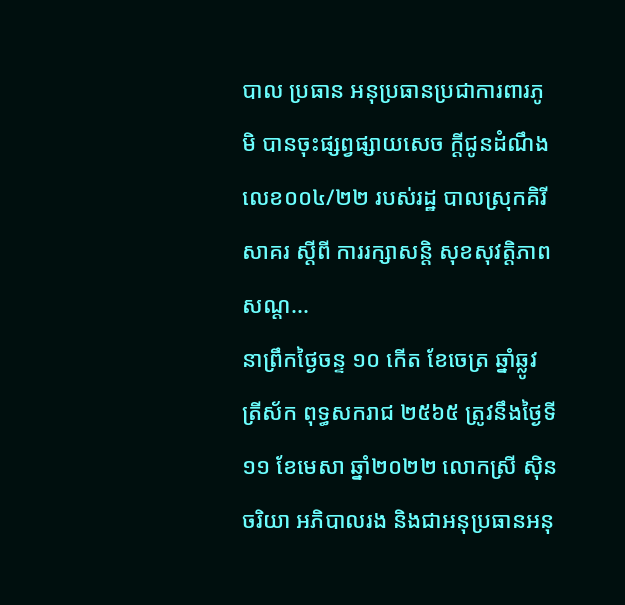បាល ប្រធាន អនុប្រធានប្រជាការពារភូមិ បានចុះផ្សព្វផ្សាយសេច ក្ដីជូនដំណឹង លេខ០០៤/២២ របស់រដ្ឋ បាលស្រុកគិរីសាគរ ស្ដីពី ការរក្សាសន្តិ សុខសុវត្តិភាព សណ្ដ...
នាព្រឹកថ្ងៃចន្ទ ១០ កើត ខែចេត្រ ឆ្នាំឆ្លូវ ត្រីស័ក ពុទ្ធសករាជ ២៥៦៥ ត្រូវនឹងថ្ងៃទី១១ ខែមេសា ឆ្នាំ២០២២ លោកស្រី ស៊ិន ចរិយា អភិបាលរង និងជាអនុប្រធានអនុ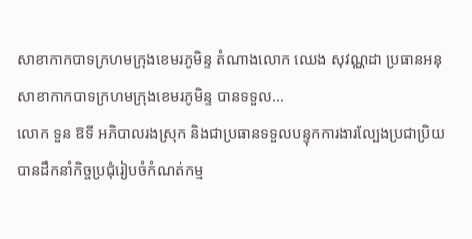សាខាកាកបាទក្រហមក្រុងខេមរភូមិន្ទ តំណាងលោក ឈេង សុវណ្ណដា ប្រធានអនុសាខាកាកបាទក្រហមក្រុងខេមរភូមិន្ទ បានទទួល...
លោក ទួន ឱទី អភិបាលរងស្រុក និងជាប្រធានទទួលបន្ទុកការងារល្បែងប្រជាប្រិយ បានដឹកនាំកិច្ចប្រជុំរៀបចំកំណត់កម្ម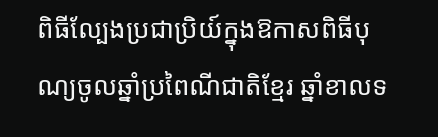ពិធីល្បែងប្រជាប្រិយ៍ក្នុងឱកាសពិធីបុណ្យចូលឆ្នាំប្រពៃណីជាតិខ្មែរ ឆ្នាំខាលទ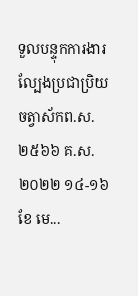ទួលបន្ទុកការងារល្បែងប្រជាប្រិយ ចត្វាស័កព.ស.២៥៦៦ គ.ស.២០២២ ១៤-១៦ ខែ មេ...